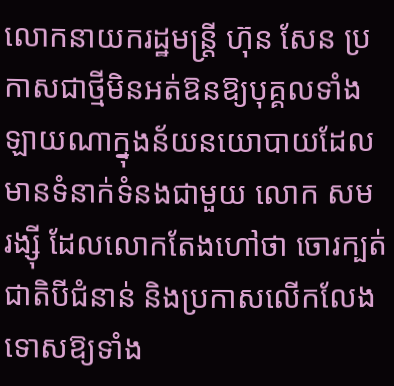លោកនាយករដ្ឋមន្រ្តី ហ៊ុន សែន ប្រកាសជាថ្មីមិនអត់ឱនឱ្យបុគ្គលទាំងឡាយណាក្នុងន័យនយោបាយដែលមានទំនាក់ទំនងជាមួយ លោក សម រង្ស៊ី ដែលលោកតែងហៅថា ចោរក្បត់ជាតិបីជំនាន់ និងប្រកាសលើកលែងទោសឱ្យទាំង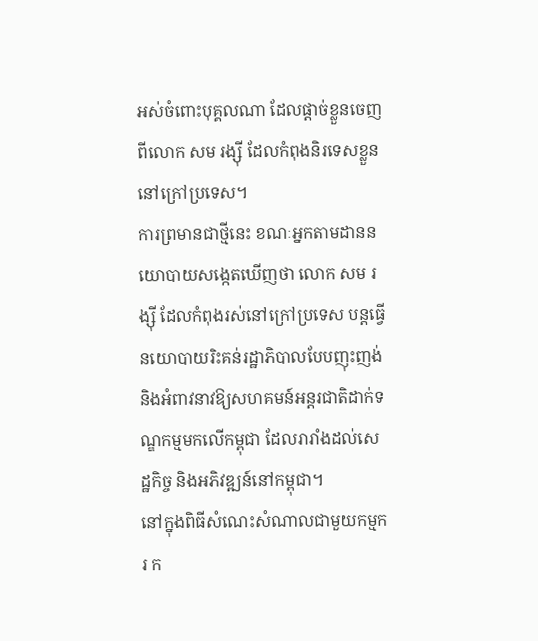អស់ចំពោះបុគ្គលណា ដែលផ្តាច់ខ្លួនចេញពីលោក សម រង្ស៊ី ដែលកំពុងនិរទេសខ្លួននៅក្រៅប្រទេស។
ការព្រមានជាថ្មីនេះ ខណៈអ្នកតាមដាននយោបាយសង្កេតឃើញថា លោក សម រង្ស៊ី ដែលកំពុងរស់នៅក្រៅប្រទេស បន្តធ្វើនយោបាយរិះគន់រដ្ឋាភិបាលបែបញុះញង់ និងអំពាវនាវឱ្យសហគមន៍អន្តរជាតិដាក់ទណ្ឌកម្មមកលើកម្ពុជា ដែលរារាំងដល់សេដ្ឋកិច្ច និងអភិវឌ្ឍន៍នៅកម្ពុជា។
នៅក្នុងពិធីសំណេះសំណាលជាមួយកម្មករ ក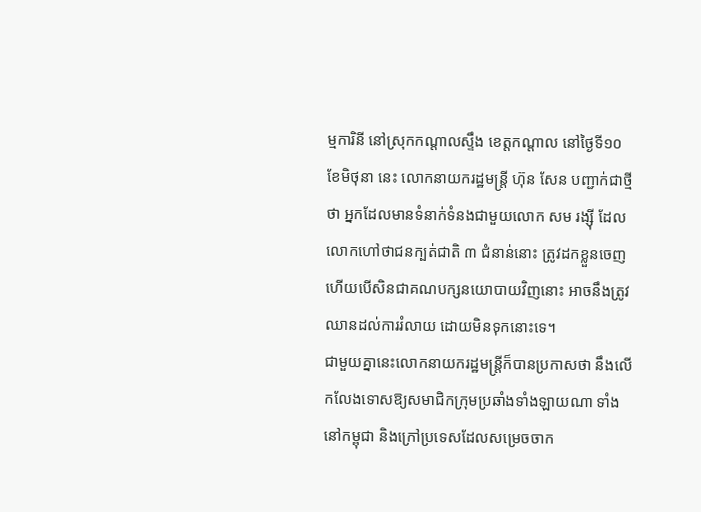ម្មការិនី នៅស្រុកកណ្តាលស្ទឹង ខេត្តកណ្តាល នៅថ្ងៃទី១០ ខែមិថុនា នេះ លោកនាយករដ្ឋមន្ត្រី ហ៊ុន សែន បញ្ជាក់ជាថ្មីថា អ្នកដែលមានទំនាក់ទំនងជាមួយលោក សម រង្ស៊ី ដែលលោកហៅថាជនក្បត់ជាតិ ៣ ជំនាន់នោះ ត្រូវដកខ្លួនចេញ ហើយបើសិនជាគណបក្សនយោបាយវិញនោះ អាចនឹងត្រូវឈានដល់ការរំលាយ ដោយមិនទុកនោះទេ។
ជាមួយគ្នានេះលោកនាយករដ្ឋមន្ត្រីក៏បានប្រកាសថា នឹងលើកលែងទោសឱ្យសមាជិកក្រុមប្រឆាំងទាំងឡាយណា ទាំងនៅកម្ពុជា និងក្រៅប្រទេសដែលសម្រេចចាក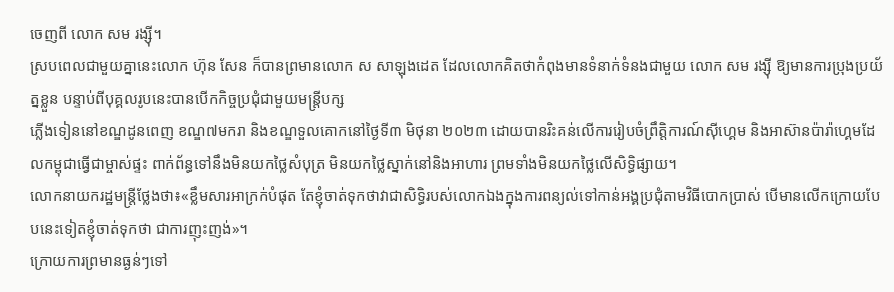ចេញពី លោក សម រង្ស៊ី។
ស្របពេលជាមួយគ្នានេះលោក ហ៊ុន សែន ក៏បានព្រមានលោក ស សាឡុងដេត ដែលលោកគិតថាកំពុងមានទំនាក់ទំនងជាមួយ លោក សម រង្ស៊ី ឱ្យមានការប្រុងប្រយ័ត្នខ្លួន បន្ទាប់ពីបុគ្គលរូបនេះបានបើកកិច្ចប្រជុំជាមួយមន្ត្រីបក្ស
ភ្លើងទៀននៅខណ្ឌដូនពេញ ខណ្ឌ៧មករា និងខណ្ឌទួលគោកនៅថ្ងៃទី៣ មិថុនា ២០២៣ ដោយបានរិះគន់លើការរៀបចំព្រឹត្តិការណ៍ស៊ីហ្គេម និងអាស៊ានប៉ារ៉ាហ្គេមដែលកម្ពុជាធ្វើជាម្ចាស់ផ្ទះ ពាក់ព័ន្ធទៅនឹងមិនយកថ្លៃសំបុត្រ មិនយកថ្លៃស្នាក់នៅនិងអាហារ ព្រមទាំងមិនយកថ្លៃលើសិទ្ធិផ្សាយ។
លោកនាយករដ្ឋមន្ត្រីថ្លែងថា៖«ខ្លឹមសារអាក្រក់បំផុត តែខ្ញុំចាត់ទុកថាវាជាសិទ្ធិរបស់លោកឯងក្នុងការពន្យល់ទៅកាន់អង្គប្រជុំតាមវិធីបោកប្រាស់ បើមានលើកក្រោយបែបនេះទៀតខ្ញុំចាត់ទុកថា ជាការញុះញង់»។
ក្រោយការព្រមានធ្ងន់ៗទៅ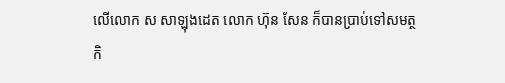លើលោក ស សាឡុងដេត លោក ហ៊ុន សែន ក៏បានប្រាប់ទៅសមត្ថកិ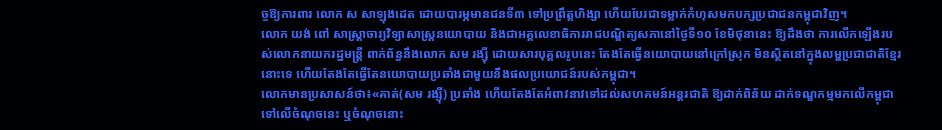ច្ចឱ្យការពារ លោក ស សាឡុងដេត ដោយបារម្ភមានជនទី៣ ទៅប្រព្រឹត្តហិង្សា ហើយបែរជាទម្លាក់កំហុសមកបក្សប្រជាជនកម្ពុជាវិញ។
លោក យង់ ពៅ សាស្ត្រាចារ្យវិទ្យាសាស្ត្រនយោបាយ និងជាអគ្គលេខាធិការរាជបណ្ឌិត្យសភានៅថ្ងៃទី១០ ខែមិថុនានេះ ឱ្យដឹងថា ការលើកឡើងរបស់លោកនាយករដ្ឋមន្ត្រី ពាក់ព័ន្ធនឹងលោក សម រង្ស៊ី ដោយសារបុគ្គលរូបនេះ តែងតែធ្វើនយោបាយនៅក្រៅស្រុក មិនស្ថិតនៅក្នុងលម្ហប្រជាជាតិខ្មែរនោះទេ ហើយតែងតែធ្វើតែនយោបាយប្រឆាំងជាមួយនឹងផលប្រយោជន៍របស់កម្ពុជា។
លោកមានប្រសាសន៍ថា៖«គាត់(សម រង្ស៊ី) ប្រឆាំង ហើយតែងតែអំពាវនាវទៅដល់សហគមន៍អន្តរជាតិ ឱ្យដាក់ពិន័យ ដាក់ទណ្ឌកម្មមកលើកម្ពុជាទៅលើចំណុចនេះ ឬចំណុចនោះ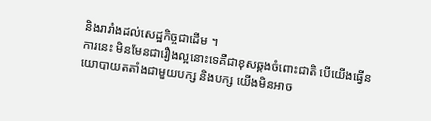និងរារាំងដល់សេដ្ឋកិច្ចជាដើម ។
ការនេះ មិនមែនជារឿងល្អនោះទេគឺជាខុសឆ្គងចំពោះជាតិ បើយើងធ្វើនយោបាយតតាំងជាមួយបក្ស និងបក្ស យើងមិនអាច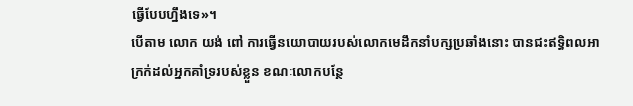ធ្វើបែបហ្នឹងទេ»។
បើតាម លោក យង់ ពៅ ការធ្វើនយោបាយរបស់លោកមេដឹកនាំបក្សប្រឆាំងនោះ បានជះឥទ្ធិពលអាក្រក់ដល់អ្នកគាំទ្ររបស់ខ្លួន ខណៈលោកបន្ថែ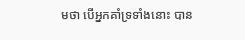មថា បើអ្នកគាំទ្រទាំងនោះ បាន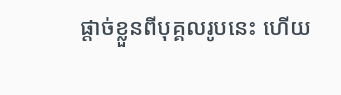ផ្តាច់ខ្លួនពីបុគ្គលរូបនេះ ហើយ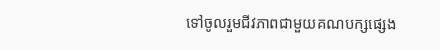ទៅចូលរួមជីវភាពជាមួយគណបក្សផ្សេង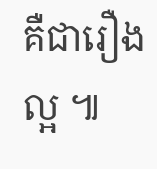គឺជារឿងល្អ ៕